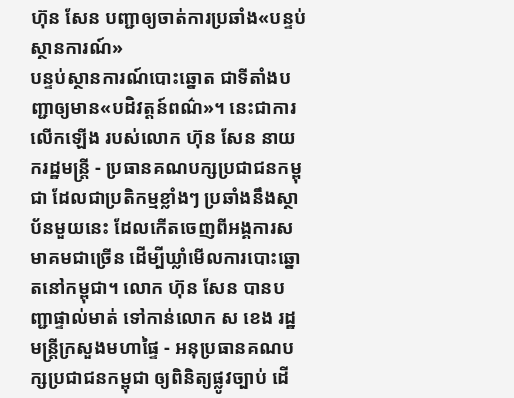ហ៊ុន សែន បញ្ជាឲ្យចាត់ការប្រឆាំង«បន្ទប់ស្ថានការណ៍»
បន្ទប់ស្ថានការណ៍បោះឆ្នោត ជាទីតាំងបញ្ជាឲ្យមាន«បដិវត្តន៍ពណ៌»។ នេះជាការលើកឡើង របស់លោក ហ៊ុន សែន នាយករដ្ឋមន្ត្រី - ប្រធានគណបក្សប្រជាជនកម្ពុជា ដែលជាប្រតិកម្មខ្លាំងៗ ប្រឆាំងនឹងស្ថាប័នមួយនេះ ដែលកើតចេញពីអង្គការសមាគមជាច្រើន ដើម្បីឃ្លាំមើលការបោះឆ្នោតនៅកម្ពុជា។ លោក ហ៊ុន សែន បានបញ្ជាផ្ទាល់មាត់ ទៅកាន់លោក ស ខេង រដ្ឋមន្រ្តីក្រសួងមហាផ្ទៃ - អនុប្រធានគណបក្សប្រជាជនកម្ពុជា ឲ្យពិនិត្យផ្លូវច្បាប់ ដើ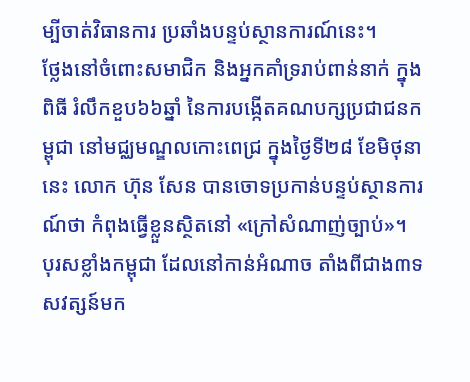ម្បីចាត់វិធានការ ប្រឆាំងបន្ទប់ស្ថានការណ៍នេះ។
ថ្លែងនៅចំពោះសមាជិក និងអ្នកគាំទ្ររាប់ពាន់នាក់ ក្នុងពិធី រំលឹកខួប៦៦ឆ្នាំ នៃការបង្កើតគណបក្សប្រជាជនកម្ពុជា នៅមជ្ឈមណ្ឌលកោះពេជ្រ ក្នុងថ្ងៃទី២៨ ខែមិថុនានេះ លោក ហ៊ុន សែន បានចោទប្រកាន់បន្ទប់ស្ថានការណ៍ថា កំពុងធ្វើខ្លួនស្ថិតនៅ «ក្រៅសំណាញ់ច្បាប់»។
បុរសខ្លាំងកម្ពុជា ដែលនៅកាន់អំណាច តាំងពីជាង៣ទសវត្សន៍មក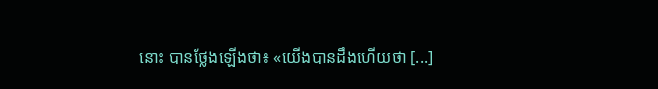នោះ បានថ្លែងឡើងថា៖ «យើងបានដឹងហើយថា [...]